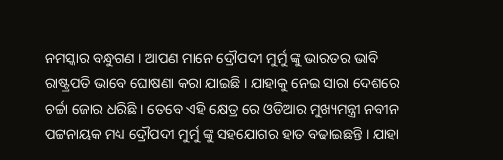ନମସ୍କାର ବନ୍ଧୁଗଣ । ଆପଣ ମାନେ ଦ୍ରୌପଦୀ ମୁର୍ମୁ ଙ୍କୁ ଭାରତର ଭାବି ରାଷ୍ଟ୍ରପତି ଭାବେ ଘୋଷଣା କରା ଯାଇଛି । ଯାହାକୁ ନେଇ ସାରା ଦେଶରେ ଚର୍ଚ୍ଚା ଜୋର ଧରିଛି । ତେବେ ଏହି କ୍ଷେତ୍ର ରେ ଓଡିଆର ମୁଖ୍ୟମନ୍ତ୍ରୀ ନବୀନ ପଟ୍ଟନାୟକ ମଧ୍ୟ ଦ୍ରୌପଦୀ ମୁର୍ମୁ ଙ୍କୁ ସହଯୋଗର ହାତ ବଢାଇଛନ୍ତି । ଯାହା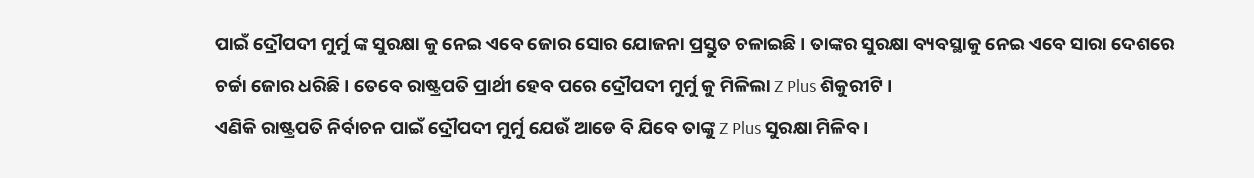ପାଇଁ ଦ୍ରୌପଦୀ ମୁର୍ମୁ ଙ୍କ ସୁରକ୍ଷା କୁ ନେଇ ଏବେ ଜୋର ସୋର ଯୋଜନା ପ୍ରସ୍ତୁତ ଚଳାଇଛି । ତାଙ୍କର ସୁରକ୍ଷା ବ୍ୟବସ୍ଥାକୁ ନେଇ ଏବେ ସାରା ଦେଶରେ ଚର୍ଚ୍ଚା ଜୋର ଧରିଛି । ତେବେ ରାଷ୍ଟ୍ରପତି ପ୍ରାର୍ଥୀ ହେବ ପରେ ଦ୍ରୌପଦୀ ମୁର୍ମୁ କୁ ମିଳିଲା Z Plus ଶିକୁରୀଟି ।
ଏଣିକି ରାଷ୍ଟ୍ରପତି ନିର୍ବାଚନ ପାଇଁ ଦ୍ରୌପଦୀ ମୁର୍ମୁ ଯେଉଁ ଆଡେ ବି ଯିବେ ତାଙ୍କୁ Z Plus ସୁରକ୍ଷା ମିଳିବ ।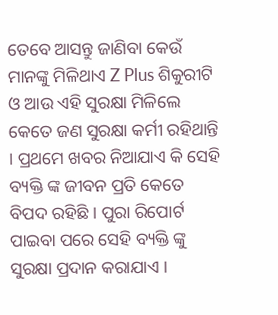ତେବେ ଆସନ୍ତୁ ଜାଣିବା କେଉଁ ମାନଙ୍କୁ ମିଳିଥାଏ Z Plus ଶିକୁରୀଟି ଓ ଆଉ ଏହି ସୁରକ୍ଷା ମିଳିଲେ କେତେ ଜଣ ସୁରକ୍ଷା କର୍ମୀ ରହିଥାନ୍ତି । ପ୍ରଥମେ ଖବର ନିଆଯାଏ କି ସେହି ବ୍ୟକ୍ତି ଙ୍କ ଜୀବନ ପ୍ରତି କେତେ ବିପଦ ରହିଛି । ପୁରା ରିପୋର୍ଟ ପାଇବା ପରେ ସେହି ବ୍ୟକ୍ତି ଙ୍କୁ ସୁରକ୍ଷା ପ୍ରଦାନ କରାଯାଏ ।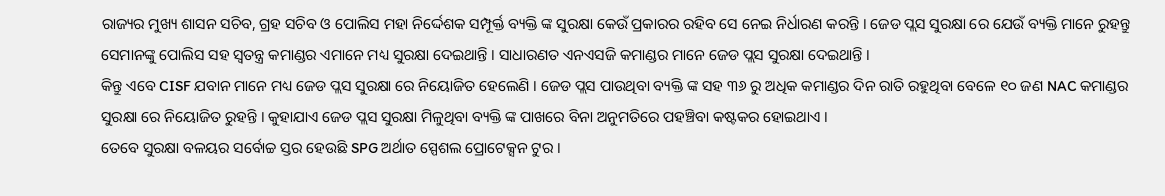ରାଜ୍ୟର ମୁଖ୍ୟ ଶାସନ ସଚିବ, ଗ୍ରହ ସଚିବ ଓ ପୋଲିସ ମହା ନିର୍ଦ୍ଦେଶକ ସମ୍ପୂର୍କ୍ତ ବ୍ୟକ୍ତି ଙ୍କ ସୁରକ୍ଷା କେଉଁ ପ୍ରକାରର ରହିବ ସେ ନେଇ ନିର୍ଧାରଣ କରନ୍ତି । ଜେଡ ପ୍ଲସ ସୁରକ୍ଷା ରେ ଯେଉଁ ବ୍ୟକ୍ତି ମାନେ ରୁହନ୍ତୁ ସେମାନଙ୍କୁ ପୋଲିସ ସହ ସ୍ଵତନ୍ତ୍ର କମାଣ୍ଡର ଏମାନେ ମଧ୍ୟ ସୁରକ୍ଷା ଦେଇଥାନ୍ତି । ସାଧାରଣତ ଏନଏସଜି କମାଣ୍ଡର ମାନେ ଜେଡ ପ୍ଲସ ସୁରକ୍ଷା ଦେଇଥାନ୍ତି ।
କିନ୍ତୁ ଏବେ CISF ଯବାନ ମାନେ ମଧ୍ୟ ଜେଡ ପ୍ଲସ ସୁରକ୍ଷା ରେ ନିୟୋଜିତ ହେଲେଣି । ଜେଡ ପ୍ଲସ ପାଉଥିବା ବ୍ୟକ୍ତି ଙ୍କ ସହ ୩୬ ରୁ ଅଧିକ କମାଣ୍ଡର ଦିନ ରାତି ରହୁଥିବା ବେଳେ ୧୦ ଜଣ NAC କମାଣ୍ଡର ସୁରକ୍ଷା ରେ ନିୟୋଜିତ ରୁହନ୍ତି । କୁହାଯାଏ ଜେଡ ପ୍ଲସ ସୁରକ୍ଷା ମିଳୁଥିବା ବ୍ୟକ୍ତି ଙ୍କ ପାଖରେ ବିନା ଅନୁମତିରେ ପହଞ୍ଚିବା କଷ୍ଟକର ହୋଇଥାଏ ।
ତେବେ ସୁରକ୍ଷା ବଳୟର ସର୍ବୋଚ୍ଚ ସ୍ତର ହେଉଛି SPG ଅର୍ଥାତ ସ୍ପେଶଲ ପ୍ରୋଟେକ୍ସନ ଟୁର ।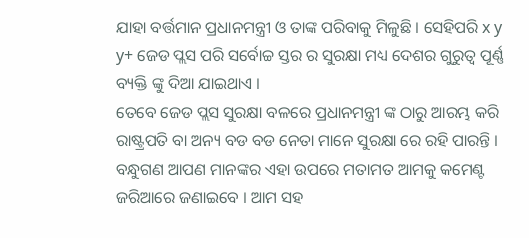ଯାହା ବର୍ତ୍ତମାନ ପ୍ରଧାନମନ୍ତ୍ରୀ ଓ ତାଙ୍କ ପରିବାକୁ ମିଳୁଛି । ସେହିପରି x y y+ ଜେଡ ପ୍ଲସ ପରି ସର୍ବୋଚ୍ଚ ସ୍ତର ର ସୁରକ୍ଷା ମଧ୍ୟ ଦେଶର ଗୁରୁତ୍ଵ ପୂର୍ଣ୍ଣ ବ୍ୟକ୍ତି ଙ୍କୁ ଦିଆ ଯାଇଥାଏ ।
ତେବେ ଜେଡ ପ୍ଲସ ସୁରକ୍ଷା ବଳରେ ପ୍ରଧାନମନ୍ତ୍ରୀ ଙ୍କ ଠାରୁ ଆରମ୍ଭ କରି ରାଷ୍ଟ୍ରପତି ବା ଅନ୍ୟ ବଡ ବଡ ନେତା ମାନେ ସୁରକ୍ଷା ରେ ରହି ପାରନ୍ତି । ବନ୍ଧୁଗଣ ଆପଣ ମାନଙ୍କର ଏହା ଉପରେ ମତାମତ ଆମକୁ କମେଣ୍ଟ ଜରିଆରେ ଜଣାଇବେ । ଆମ ସହ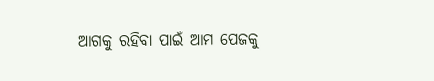ଆଗକୁ ରହିବା ପାଇଁ ଆମ ପେଜକୁ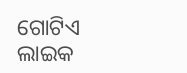ଗୋଟିଏ ଲାଇକ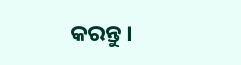କରନ୍ତୁ ।